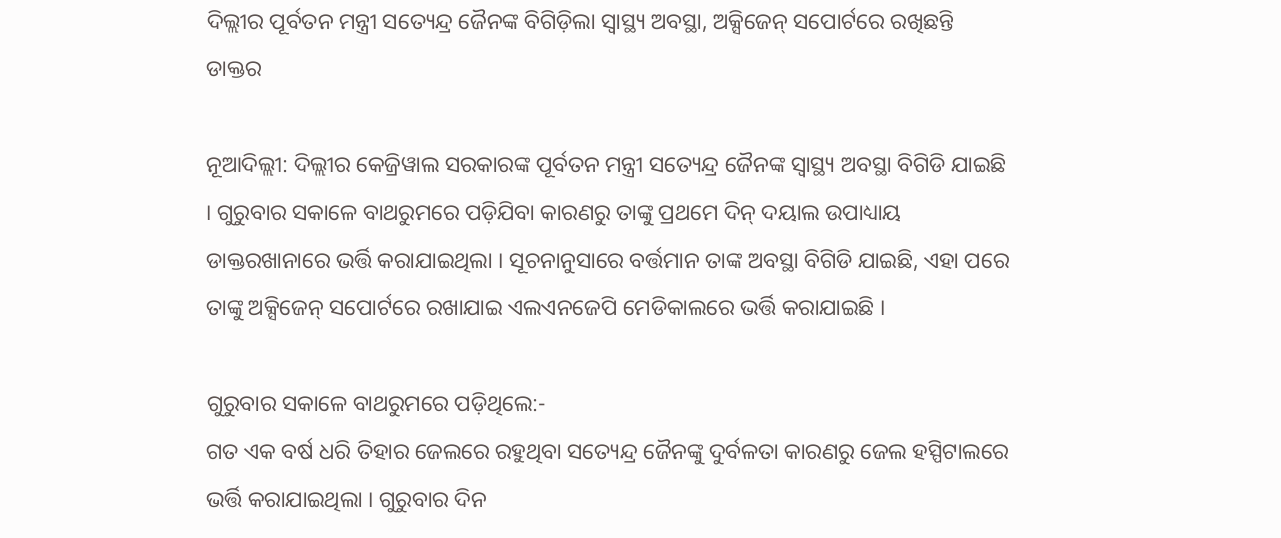ଦିଲ୍ଲୀର ପୂର୍ବତନ ମନ୍ତ୍ରୀ ସତ୍ୟେନ୍ଦ୍ର ଜୈନଙ୍କ ବିଗିଡ଼ିଲା ସ୍ୱାସ୍ଥ୍ୟ ଅବସ୍ଥା, ଅକ୍ସିଜେନ୍ ସପୋର୍ଟରେ ରଖିଛନ୍ତି ଡାକ୍ତର

ନୂଆଦିଲ୍ଲୀ: ଦିଲ୍ଲୀର କେଜ୍ରିୱାଲ ସରକାରଙ୍କ ପୂର୍ବତନ ମନ୍ତ୍ରୀ ସତ୍ୟେନ୍ଦ୍ର ଜୈନଙ୍କ ସ୍ୱାସ୍ଥ୍ୟ ଅବସ୍ଥା ବିଗିଡି ଯାଇଛି । ଗୁରୁବାର ସକାଳେ ବାଥରୁମରେ ପଡ଼ିଯିବା କାରଣରୁ ତାଙ୍କୁ ପ୍ରଥମେ ଦିନ୍ ଦୟାଲ ଉପାଧ୍ୟାୟ ଡାକ୍ତରଖାନାରେ ଭର୍ତ୍ତି କରାଯାଇଥିଲା । ସୂଚନାନୁସାରେ ବର୍ତ୍ତମାନ ତାଙ୍କ ଅବସ୍ଥା ବିଗିଡି ଯାଇଛି, ଏହା ପରେ ତାଙ୍କୁ ଅକ୍ସିଜେନ୍ ସପୋର୍ଟରେ ରଖାଯାଇ ଏଲଏନଜେପି ମେଡିକାଲରେ ଭର୍ତ୍ତି କରାଯାଇଛି ।

ଗୁରୁବାର ସକାଳେ ବାଥରୁମରେ ପଡ଼ିଥିଲେ:-
ଗତ ଏକ ବର୍ଷ ଧରି ତିହାର ଜେଲରେ ରହୁଥିବା ସତ୍ୟେନ୍ଦ୍ର ଜୈନଙ୍କୁ ଦୁର୍ବଳତା କାରଣରୁ ଜେଲ ହସ୍ପିଟାଲରେ ଭର୍ତ୍ତି କରାଯାଇଥିଲା । ଗୁରୁବାର ଦିନ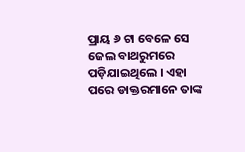ପ୍ରାୟ ୬ ଟା ବେଳେ ସେ ଜେଲ ବାଥରୁମରେ ପଡ଼ିଯାଇଥିଲେ । ଏହା ପରେ ଡାକ୍ତରମାନେ ତାଙ୍କ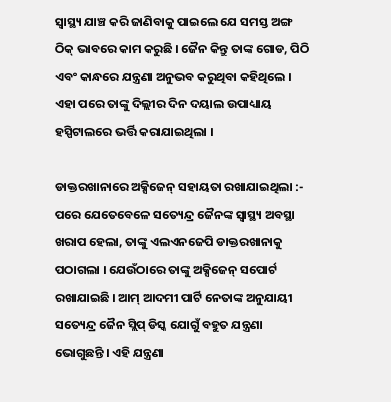ସ୍ୱାସ୍ଥ୍ୟ ଯାଞ୍ଚ କରି ଜାଣିବାକୁ ପାଇଲେ ଯେ ସମସ୍ତ ଅଙ୍ଗ ଠିକ୍ ଭାବରେ କାମ କରୁଛି । ଜୈନ କିନ୍ତୁ ତାଙ୍କ ଗୋଡ, ପିଠି ଏବଂ କାନ୍ଧରେ ଯନ୍ତ୍ରଣା ଅନୁଭବ କରୁଥିବା କହିଥିଲେ । ଏହା ପରେ ତାଙ୍କୁ ଦିଲ୍ଲୀର ଦିନ ଦୟାଲ ଉପାଧ୍ୟାୟ ହସ୍ପିଟାଲରେ ଭର୍ତ୍ତି କରାଯାଇଥିଲା ।

ଡାକ୍ତରଖାନାରେ ଅକ୍ସିଜେନ୍ ସହାୟତା ରଖାଯାଇଥିଲା :-
ପରେ ଯେତେବେଳେ ସତ୍ୟେନ୍ଦ୍ର ଜୈନଙ୍କ ସ୍ୱାସ୍ଥ୍ୟ ଅବସ୍ଥା ଖରାପ ହେଲା, ତାଙ୍କୁ ଏଲଏନଜେପି ଡାକ୍ତରଖାନାକୁ ପଠାଗଲା । ଯେଉଁଠାରେ ତାଙ୍କୁ ଅକ୍ସିଜେନ୍ ସପୋର୍ଟ ରଖାଯାଇଛି । ଆମ୍ ଆଦମୀ ପାର୍ଟି ନେତାଙ୍କ ଅନୁଯାୟୀ ସତ୍ୟେନ୍ଦ୍ର ଜୈନ ସ୍ଲିପ୍ ଡିସ୍କ ଯୋଗୁଁ ବହୁତ ଯନ୍ତ୍ରଣା ଭୋଗୁଛନ୍ତି । ଏହି ଯନ୍ତ୍ରଣା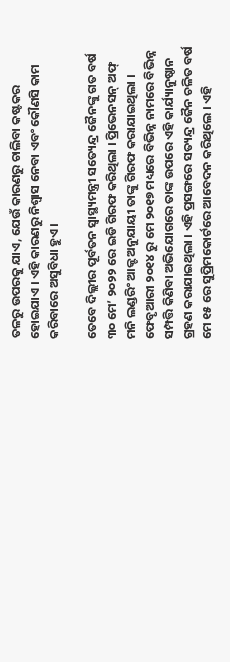ତଳରୁ ଉପରକୁ ଯାଏ, ଯେଉଁ କାରଣରୁ ଚାଲିବା କଷ୍ଟକର ହୋଇଯାଏ । ଏହି କାରଣରୁ ନିଶ୍ୱାସ ନେବା ଏବଂ କୌଣସି କାମ କରିବାରେ ଅସୁବିଧା ହୁଏ ।

ତେବେ ଦିଲ୍ଲୀର ପୂର୍ବତନ ସ୍ୱାସ୍ଥ୍ୟମନ୍ତ୍ରୀ ସତ୍ୟେନ୍ଦ୍ର ଜୈନଙ୍କୁ ଗତ ବର୍ଷ ୩୦ ମେ’ ୨୦୨୨ ରେ ଇଡି ଗିରଫ କରିଥିଲା । ପ୍ରିଭେନସନ୍ ଅଫ୍ ମନି ଲଣ୍ଡରିଂ ଆକ୍ଟ ଅନୁଯାୟୀ ତାଙ୍କୁ ଗିରଫ କରାଯାଇଥିଲା । ଫେବୃଆରୀ ୨୦୧୪ ରୁ ମେ ୨୦୧୭ ମଧ୍ୟରେ ବିଭିନ୍ନ ନାମରେ ବିଭିନ୍ନ ସମ୍ପତ୍ତି କିଣିବା ଅଭିଯୋଗରେ ତାଙ୍କ ଉପରେ ଏହି କାର୍ଯ୍ୟାନୁଷ୍ଠାନ ଗ୍ରହଣ କରାଯାଇଥିଲା । ଏହି ପ୍ରସଙ୍ଗରେ ସତ୍ୟନ୍ଦ୍ର ଜୈନ ଚଳିତ ବର୍ଷ ମେ ୧୫ ରେ ସୁପ୍ରିମକୋର୍ଟରେ ଆବେଦନ କରିଥିଲେ । ଏହି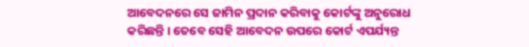ଆବେଦନରେ ସେ ଜାମିନ ପ୍ରଦାନ କରିବାକୁ କୋର୍ଟଙ୍କୁ ଅନୁରୋଧ କରିଛନ୍ତି । ତେବେ ସେହି ଆବେଦନ ଉପରେ କୋର୍ଟ ଏପର୍ଯ୍ୟନ୍ତ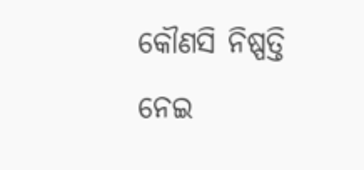କୌଣସି ନିଷ୍ପତ୍ତି ନେଇ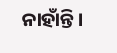ନାହାଁନ୍ତି ।